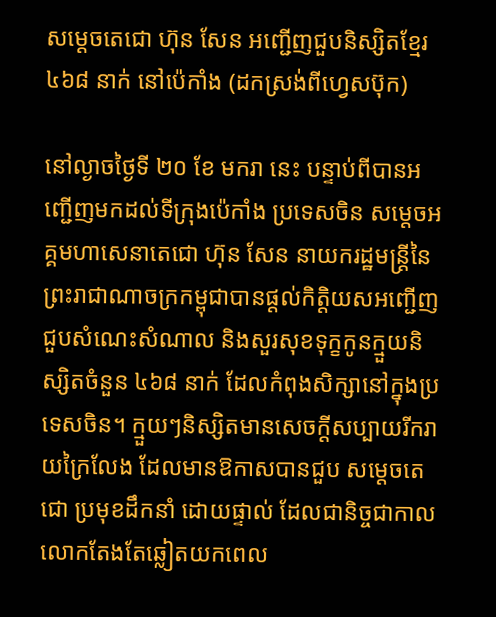សម្តេចតេជោ ហ៊ុន សែន អញ្ជើញជួបនិស្សិតខ្មែរ ៤៦៨ នាក់ នៅប៉េកាំង (ដកស្រង់ពីហ្វេសប៊ុក)

នៅល្ងាចថ្ងៃទី ២០ ខែ មករា នេះ បន្ទាប់ពីបានអញ្ជើញមកដល់ទីក្រុងប៉េកាំង ប្រទេសចិន សម្តេចអគ្គមហាសេនាតេជោ ហ៊ុន សែន នាយករដ្ឋមន្រ្តីនៃព្រះរាជាណាចក្រកម្ពុជាបានផ្តល់កិត្តិយសអញ្ជើញជួបសំណេះសំណាល និងសួរសុខទុក្ខកូនក្មួយនិស្សិតចំនួន ៤៦៨ នាក់ ដែលកំពុងសិក្សានៅក្នុងប្រទេសចិន។ ក្មួយៗនិស្សិតមានសេចក្តីសប្បាយរីករាយក្រៃលែង ដែលមានឱកាសបានជួប សម្តេចតេជោ ប្រមុខដឹកនាំ ដោយផ្ទាល់ ដែលជានិច្ចជាកាលលោកតែងតែឆ្លៀតយកពេល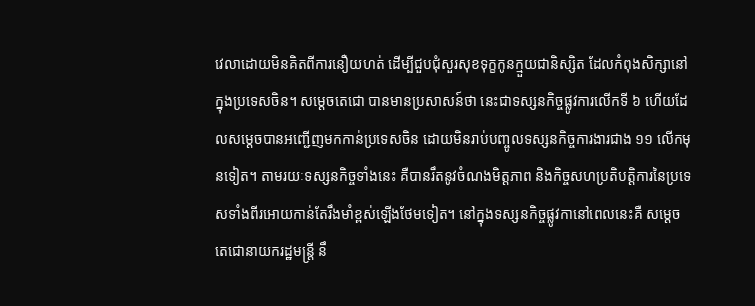វេលាដោយមិនគិតពីការនឿយហត់ ដើម្បីជួបជុំសួរសុខទុក្ខកូនក្មួយជានិស្សិត ដែលកំពុងសិក្សានៅក្នុងប្រទេសចិន។ សម្តេចតេជោ បានមានប្រសាសន៍ថា នេះជាទស្សនកិច្ចផ្លូវការលើកទី ៦ ហើយដែលសម្តេចបានអញ្ជើញមកកាន់ប្រទេសចិន ដោយមិនរាប់បញ្ចូលទស្សនកិច្ចការងារជាង ១១ លើកមុនទៀត។ តាមរយៈទស្សនកិច្ចទាំងនេះ គឺបានរឹតនូវចំណងមិត្តភាព និងកិច្ចសហប្រតិបត្តិការនៃប្រទេសទាំងពីរអោយកាន់តែរឹងមាំខ្ពស់ឡើងថែមទៀត។ នៅក្នុងទស្សនកិច្ចផ្លូវកានៅពេលនេះគឺ សម្តេចតេជោនាយករដ្ឋមន្រ្តី នឹ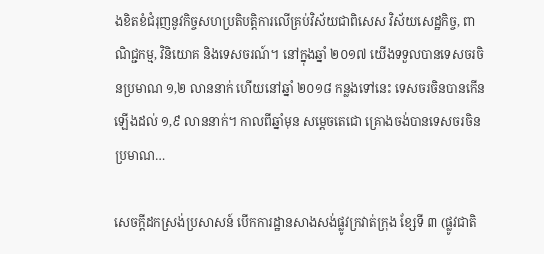ងខិតខំជំរុញនូវកិច្ចសហប្រតិបត្តិការលើគ្រប់វិស័យជាពិសេស វិស័យសេដ្ឋកិច្ច, ពាណិជ្ជកម្ម, វិនិយោគ និងទេសចរណ៍។ នៅក្នុងឆ្នាំ ២០១៧ យើងទទួលបានទេសចរចិនប្រមាណ ១,២ លាននាក់ ហើយនៅឆ្នាំ ២០១៨ កន្លងទៅនេះ ទេសចរចិនបានកើនឡើងដល់ ១,៩ លាននាក់។ កាលពីឆ្នាំមុន សម្តេចតេជោ គ្រោងចង់បានទេសចរចិនប្រមាណ…

សេចក្ដីដកស្រង់ប្រសាសន៍ បើកការដ្ឋានសាងសង់ផ្លូវក្រវាត់ក្រុង ខ្សែទី ៣ (ផ្លូវជាតិ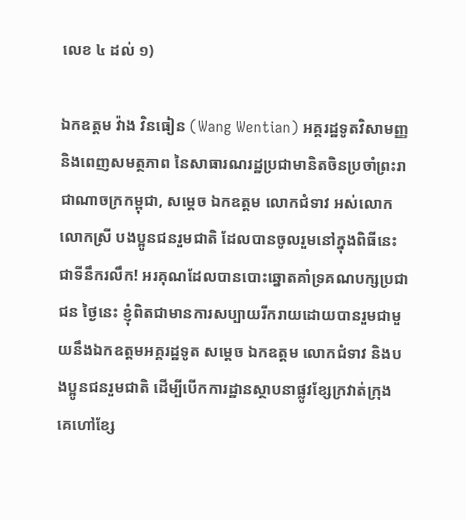លេខ ៤ ដល់ ១)

ឯកឧត្តម វ៉ាង វិនធៀន (Wang Wentian) អគ្គរដ្ឋទូតវិសាមញ្ញ និងពេញសមត្ថភាព នៃសាធារណរដ្ឋប្រជាមានិតចិនប្រចាំព្រះរាជាណាចក្រកម្ពុជា, សម្តេច ឯកឧត្តម លោកជំទាវ អស់លោក លោកស្រី បងប្អូនជនរួមជាតិ ដែលបានចូលរួមនៅក្នុងពិធីនេះជាទីនឹករលឹក! អរគុណដែលបានបោះឆ្នោតគាំទ្រគណបក្សប្រជាជន ថ្ងៃនេះ ខ្ញុំពិតជាមានការសប្បាយរីករាយដោយបានរួមជាមួយនឹងឯកឧត្តមអគ្គរដ្ឋទូត សម្តេច ឯកឧត្តម លោកជំទាវ និងបងប្អូនជនរួមជាតិ ដើម្បីបើកការដ្ឋានស្ថាបនាផ្លូវខ្សែក្រវាត់ក្រុង គេហៅខ្សែ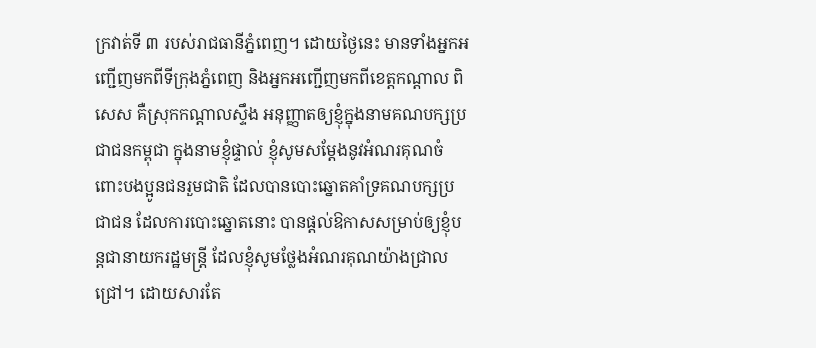ក្រវាត់ទី ៣ របស់រាជធានីភ្នំពេញ។ ដោយថ្ងៃនេះ មានទាំងអ្នកអញ្ជើញមកពីទីក្រុងភ្នំពេញ និងអ្នកអញ្ជើញមកពីខេត្តកណ្តាល ពិសេស គឺស្រុកកណ្តាលស្ទឹង អនុញ្ញាតឲ្យខ្ញុំក្នុងនាមគណបក្សប្រជាជនកម្ពុជា ក្នុងនាមខ្ញុំផ្ទាល់ ខ្ញុំសូមសម្តែងនូវអំណរគុណចំពោះបងប្អូនជនរួមជាតិ ដែលបានបោះឆ្នោតគាំទ្រគណបក្សប្រជាជន ដែលការបោះឆ្នោតនោះ បានផ្តល់ឱកាសសម្រាប់ឲ្យខ្ញុំបន្តជានាយករដ្ឋមន្រ្តី ដែលខ្ញុំសូមថ្លែងអំណរគុណយ៉ាងជ្រាលជ្រៅ។ ដោយសារតែ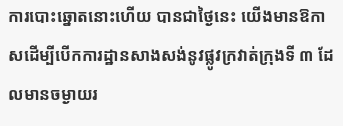ការបោះឆ្នោតនោះហើយ បានជាថ្ងៃនេះ យើងមានឱកាសដើម្បីបើកការដ្ឋានសាងសង់នូវផ្លូវក្រវាត់ក្រុងទី ៣ ដែលមានចម្ងាយរ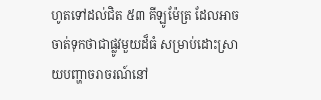ហូតទៅដល់ជិត ៥៣ គីឡូម៉ែត្រ ដែលអាចចាត់ទុកថាជាផ្លូវមួយដ៏ធំ សម្រាប់ដោះស្រាយបញ្ហាចរាចរណ៍នៅ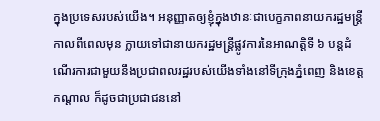ក្នុងប្រទេសរបស់យើង។ អនុញ្ញាតឲ្យខ្ញុំក្នុងឋានៈជាបេក្ខភាពនាយករដ្ឋមន្រ្តីកាលពីពេលមុន ក្លាយទៅជានាយករដ្ឋមន្រ្តីផ្លូវការនៃអាណត្តិទី ៦ បន្តដំណើរការជាមួយនឹងប្រជាពលរដ្ឋរបស់យើងទាំងនៅទីក្រុងភ្នំពេញ និងខេត្តកណ្តាល ក៏ដូចជាប្រជាជននៅ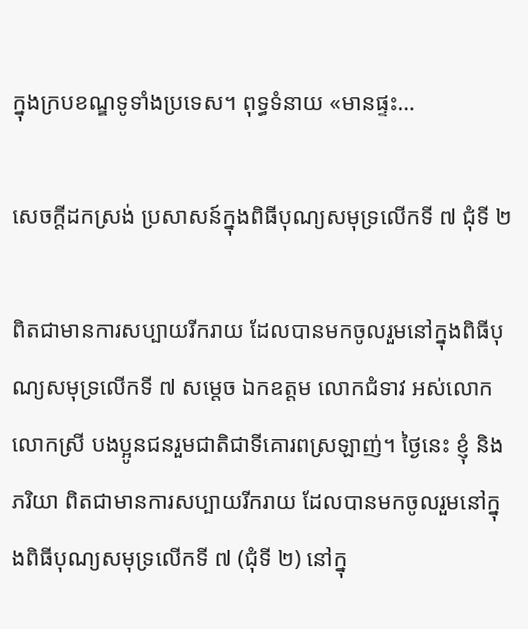ក្នុងក្របខណ្ឌទូទាំងប្រទេស។ ពុទ្ធទំនាយ «មានផ្ទះ…

សេចក្តីដកស្រង់ ប្រសាសន៍ក្នុងពិធីបុណ្យសមុទ្រលើកទី ៧ ជុំទី ២

ពិតជាមានការសប្បាយរីករាយ ដែលបានមកចូលរួមនៅក្នុងពិធីបុណ្យសមុទ្រលើកទី ៧ សម្តេច ឯកឧត្តម លោកជំទាវ អស់លោក លោកស្រី បងប្អូនជនរួមជាតិជាទីគោរពស្រឡាញ់។ ថ្ងៃនេះ ខ្ញុំ និងភរិយា ពិតជាមានការសប្បាយរីករាយ ដែលបានមកចូលរួមនៅក្នុងពិធីបុណ្យសមុទ្រលើកទី ៧ (ជុំទី ២) នៅក្នុ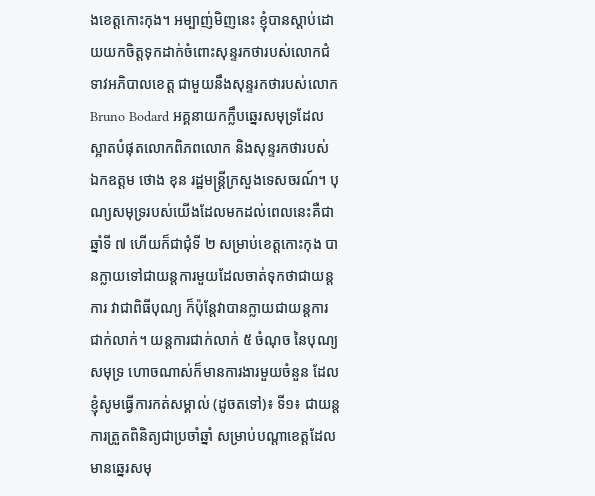ងខេត្តកោះកុង។ អម្បាញ់មិញនេះ ខ្ញុំបានស្តាប់ដោយយកចិត្តទុកដាក់ចំពោះសុន្ទរកថារបស់លោកជំទាវអភិបាលខេត្ត ជាមួយនឹងសុន្ទរកថារបស់លោក Bruno Bodard អគ្គនាយកក្លឹបឆ្នេរសមុទ្រដែលស្អាតបំផុតលោកពិភពលោក និងសុន្ទរកថារបស់ ឯកឧត្តម ថោង ខុន រដ្ឋមន្ត្រីក្រសួងទេសចរណ៍។ បុណ្យសមុទ្ររបស់យើងដែលមកដល់ពេលនេះគឺជា ឆ្នាំទី ៧ ហើយក៏ជាជុំទី ២ សម្រាប់ខេត្តកោះកុង បានក្លាយទៅជាយន្តការមួយដែលចាត់ទុកថាជាយន្តការ វាជាពិធីបុណ្យ ក៏ប៉ុន្តែវាបានក្លាយជាយន្តការជាក់លាក់។ យន្តការជាក់លាក់ ៥ ចំណុច នៃបុណ្យសមុទ្រ ហោចណាស់ក៏មានការងារមួយចំនួន ដែលខ្ញុំសូមធ្វើការកត់សម្គាល់ (ដូចតទៅ)៖ ទី១៖ ជាយន្តការត្រួតពិនិត្យជាប្រចាំឆ្នាំ សម្រាប់បណ្តាខេត្តដែលមានឆ្នេរសមុ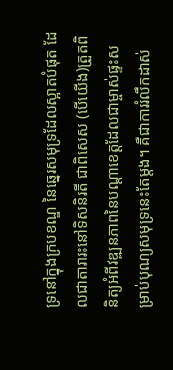ទ្រនៅក្នុងក្របខណ្ឌ នៃឆ្នេរសមុទ្រដែលស្អាតបំផុត ដែលជាតារារះនៅទិសនិរតី ជាពិសេស (បើយើង)ត្រួតពិនិត្យអំពីវឌ្ឍនភាពនៃបណ្តាខេត្តដែលជាម្ចាស់ផ្ទះសម្រាប់បុណ្យសមុទ្រនេះតែម្តង។ គឺជាការរំលឹកដាស់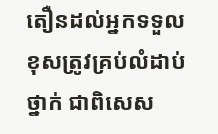តឿនដល់អ្នកទទួលខុសត្រូវគ្រប់លំដាប់ថ្នាក់ ជាពិសេស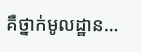គឺថ្នាក់មូលដ្ឋាន…